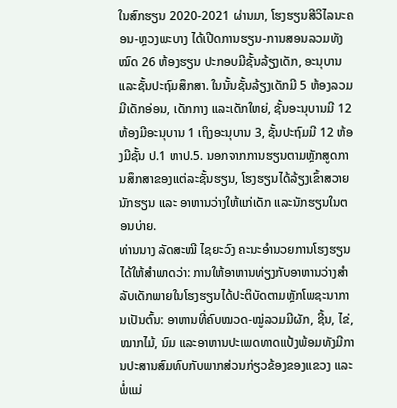ໃນສົກຮຽນ 2020-2021 ຜ່ານມາ, ໂຮງຮຽນສີວິໄລນະຄອນ-ຫຼວງພະບາງ ໄດ້ເປີດການຮຽນ-ການສອນລວມທັງໝົດ 26 ຫ້ອງຮຽນ ປະກອບມີຊັ້ນລ້ຽງເດັກ, ອະນຸບານ ແລະຊັ້ນປະຖົມສຶກສາ. ໃນນັ້ນຊັ້ນລ້ຽງເດັກມີ 5 ຫ້ອງລວມມີເດັກອ່ອນ, ເດັກກາງ ແລະເດັກໃຫຍ່, ຊັ້ນອະນຸບານມີ 12 ຫ້ອງມີອະນຸບານ 1 ເຖິງອະນຸບານ 3, ຊັ້ນປະຖົມມີ 12 ຫ້ອງມີຊັ້ນ ປ.1 ຫາປ.5. ນອກຈາກການຮຽນຕາມຫຼັກສູດການສຶກສາຂອງແຕ່ລະຊັ້ນຮຽນ, ໂຮງຮຽນໄດ້ລ້ຽງເຂົ້າສວາຍນັກຮຽນ ແລະ ອາຫານວ່າງໃຫ້ແກ່ເດັກ ແລະນັກຮຽນໃນຕອນບ່າຍ.
ທ່ານນາງ ລັດສະໝີ ໄຊຍະວົງ ຄະນະອຳນວຍການໂຮງຮຽນໄດ້ໃຫ້ສຳພາດວ່າ: ການໃຫ້ອາຫານທ່ຽງກັບອາຫານວ່າງສຳລັບເດັກພາຍໃນໂຮງຮຽນໄດ້ປະຕິບັດຕາມຫຼັກໂພຊະນາການເປັນຕົ້ນ: ອາຫານທີ່ຄົບໝວດ-ໝູ່ລວມມີຜັກ, ຊີ້ນ, ໄຂ່, ໝາກໄມ້, ນົມ ແລະອາຫານປະເພດທາດແປ້ງພ້ອມທັງມີການປະສານສົມທົບກັບພາກສ່ວນກ່ຽວຂ້ອງຂອງແຂວງ ແລະພໍ່ແມ່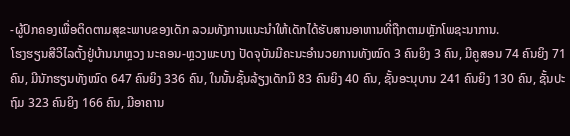-ຜູ້ປົກຄອງເພື່ອຕິດຕາມສຸຂະພາບຂອງເດັກ ລວມທັງການແນະນຳໃຫ້ເດັກໄດ້ຮັບສານອາຫານທີ່ຖືກຕາມຫຼັກໂພຊະນາການ.
ໂຮງຮຽນສີວິໄລຕັ້ງຢູ່ບ້ານນາຫຼວງ ນະຄອນ-ຫຼວງພະບາງ ປັດຈຸບັນມີຄະນະອຳນວຍການທັງໝົດ 3 ຄົນຍິງ 3 ຄົນ, ມີຄູສອນ 74 ຄົນຍິງ 71 ຄົນ, ມີນັກຮຽນທັງໝົດ 647 ຄົນຍິງ 336 ຄົນ, ໃນນັ້ນຊັ້ນລ້ຽງເດັກມີ 83 ຄົນຍິງ 40 ຄົນ, ຊັ້ນອະນຸບານ 241 ຄົນຍິງ 130 ຄົນ, ຊັ້ນປະຖົມ 323 ຄົນຍິງ 166 ຄົນ, ມີອາຄານ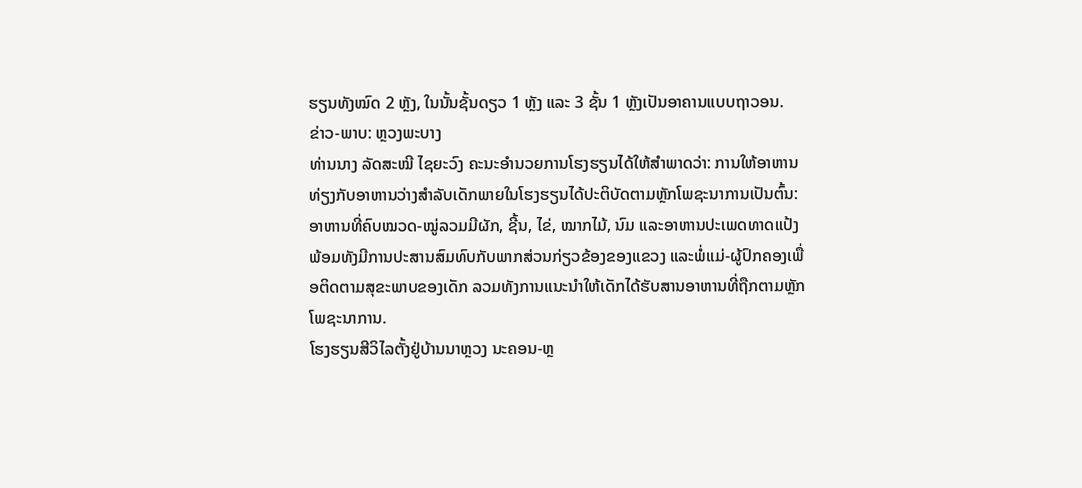ຮຽນທັງໝົດ 2 ຫຼັງ, ໃນນັ້ນຊັ້ນດຽວ 1 ຫຼັງ ແລະ 3 ຊັ້ນ 1 ຫຼັງເປັນອາຄານແບບຖາວອນ.
ຂ່າວ-ພາບ: ຫຼວງພະບາງ
ທ່ານນາງ ລັດສະໝີ ໄຊຍະວົງ ຄະນະອຳນວຍການໂຮງຮຽນໄດ້ໃຫ້ສຳພາດວ່າ: ການໃຫ້ອາຫານທ່ຽງກັບອາຫານວ່າງສຳລັບເດັກພາຍໃນໂຮງຮຽນໄດ້ປະຕິບັດຕາມຫຼັກໂພຊະນາການເປັນຕົ້ນ: ອາຫານທີ່ຄົບໝວດ-ໝູ່ລວມມີຜັກ, ຊີ້ນ, ໄຂ່, ໝາກໄມ້, ນົມ ແລະອາຫານປະເພດທາດແປ້ງພ້ອມທັງມີການປະສານສົມທົບກັບພາກສ່ວນກ່ຽວຂ້ອງຂອງແຂວງ ແລະພໍ່ແມ່-ຜູ້ປົກຄອງເພື່ອຕິດຕາມສຸຂະພາບຂອງເດັກ ລວມທັງການແນະນຳໃຫ້ເດັກໄດ້ຮັບສານອາຫານທີ່ຖືກຕາມຫຼັກໂພຊະນາການ.
ໂຮງຮຽນສີວິໄລຕັ້ງຢູ່ບ້ານນາຫຼວງ ນະຄອນ-ຫຼ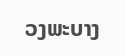ວງພະບາງ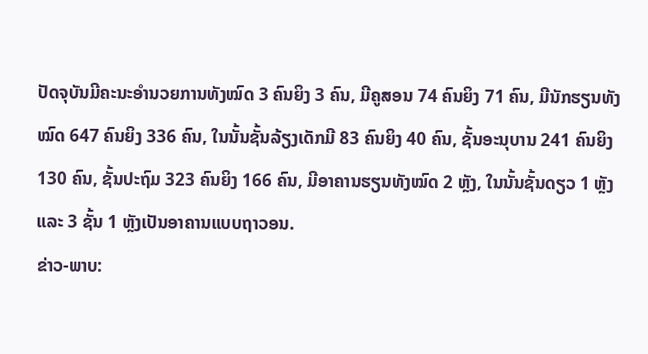ປັດຈຸບັນມີຄະນະອຳນວຍການທັງໝົດ 3 ຄົນຍິງ 3 ຄົນ, ມີຄູສອນ 74 ຄົນຍິງ 71 ຄົນ, ມີນັກຮຽນທັງໝົດ 647 ຄົນຍິງ 336 ຄົນ, ໃນນັ້ນຊັ້ນລ້ຽງເດັກມີ 83 ຄົນຍິງ 40 ຄົນ, ຊັ້ນອະນຸບານ 241 ຄົນຍິງ 130 ຄົນ, ຊັ້ນປະຖົມ 323 ຄົນຍິງ 166 ຄົນ, ມີອາຄານຮຽນທັງໝົດ 2 ຫຼັງ, ໃນນັ້ນຊັ້ນດຽວ 1 ຫຼັງ ແລະ 3 ຊັ້ນ 1 ຫຼັງເປັນອາຄານແບບຖາວອນ.
ຂ່າວ-ພາບ: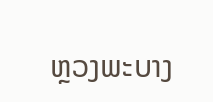ຫຼວງພະບາງ